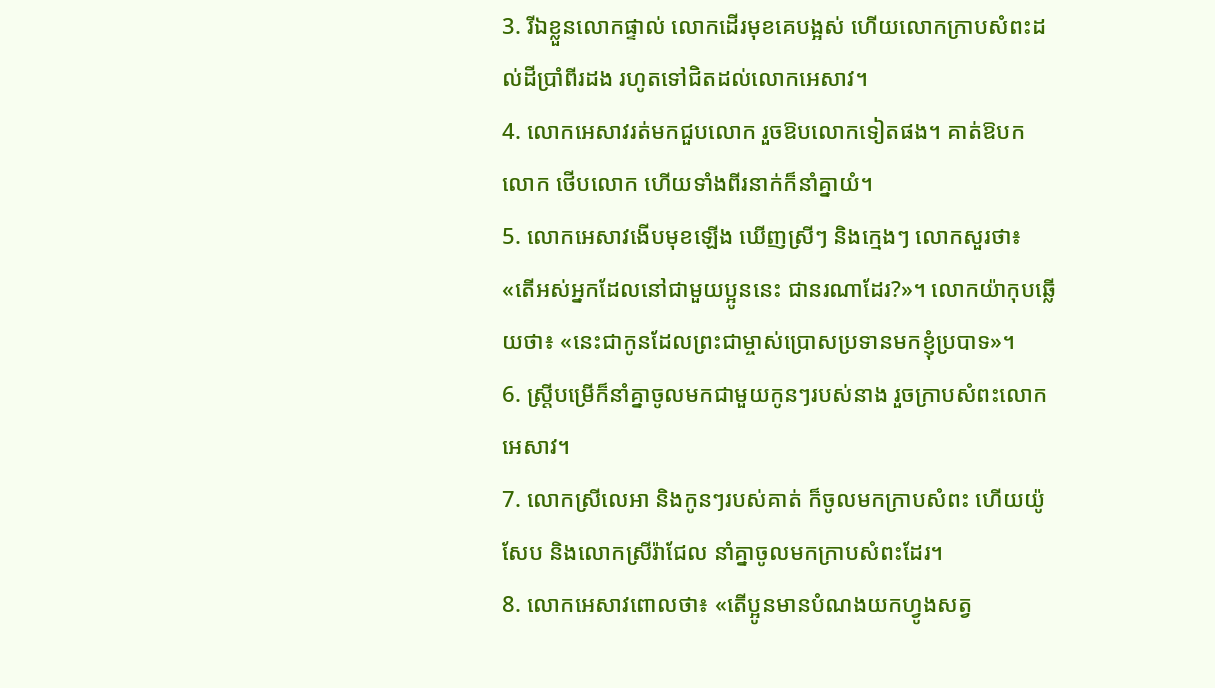3. រីឯខ្លួនលោកផ្ទាល់ លោកដើរមុខគេបង្អស់ ហើយលោកក្រាបសំពះដល់ដីប្រាំពីរដង រហូតទៅជិតដល់លោកអេសាវ។
4. លោកអេសាវរត់មកជួបលោក រួចឱបលោកទៀតផង។ គាត់ឱបកលោក ថើបលោក ហើយទាំងពីរនាក់ក៏នាំគ្នាយំ។
5. លោកអេសាវងើបមុខឡើង ឃើញស្រីៗ និងក្មេងៗ លោកសួរថា៖ «តើអស់អ្នកដែលនៅជាមួយប្អូននេះ ជានរណាដែរ?»។ លោកយ៉ាកុបឆ្លើយថា៖ «នេះជាកូនដែលព្រះជាម្ចាស់ប្រោសប្រទានមកខ្ញុំប្របាទ»។
6. ស្ត្រីបម្រើក៏នាំគ្នាចូលមកជាមួយកូនៗរបស់នាង រួចក្រាបសំពះលោកអេសាវ។
7. លោកស្រីលេអា និងកូនៗរបស់គាត់ ក៏ចូលមកក្រាបសំពះ ហើយយ៉ូសែប និងលោកស្រីរ៉ាជែល នាំគ្នាចូលមកក្រាបសំពះដែរ។
8. លោកអេសាវពោលថា៖ «តើប្អូនមានបំណងយកហ្វូងសត្វ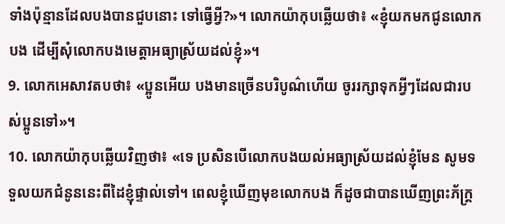ទាំងប៉ុន្មានដែលបងបានជួបនោះ ទៅធ្វើអ្វី?»។ លោកយ៉ាកុបឆ្លើយថា៖ «ខ្ញុំយកមកជូនលោកបង ដើម្បីសុំលោកបងមេត្តាអធ្យាស្រ័យដល់ខ្ញុំ»។
9. លោកអេសាវតបថា៖ «ប្អូនអើយ បងមានច្រើនបរិបូណ៌ហើយ ចូររក្សាទុកអ្វីៗដែលជារបស់ប្អូនទៅ»។
10. លោកយ៉ាកុបឆ្លើយវិញថា៖ «ទេ ប្រសិនបើលោកបងយល់អធ្យាស្រ័យដល់ខ្ញុំមែន សូមទទួលយកជំនូននេះពីដៃខ្ញុំផ្ទាល់ទៅ។ ពេលខ្ញុំឃើញមុខលោកបង ក៏ដូចជាបានឃើញព្រះភ័ក្ត្រ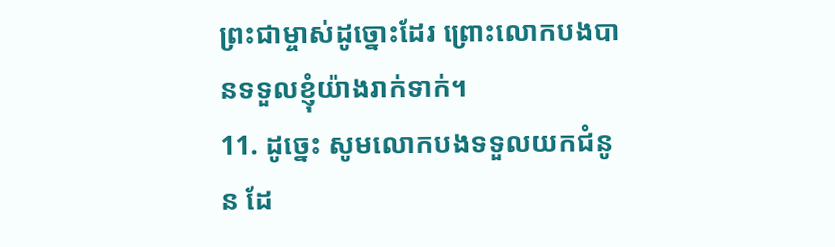ព្រះជាម្ចាស់ដូច្នោះដែរ ព្រោះលោកបងបានទទួលខ្ញុំយ៉ាងរាក់ទាក់។
11. ដូច្នេះ សូមលោកបងទទួលយកជំនូន ដែ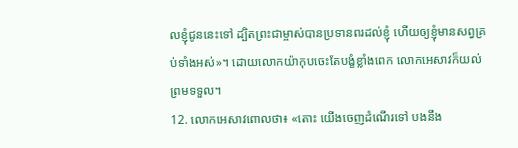លខ្ញុំជូននេះទៅ ដ្បិតព្រះជាម្ចាស់បានប្រទានពរដល់ខ្ញុំ ហើយឲ្យខ្ញុំមានសព្វគ្រប់ទាំងអស់»។ ដោយលោកយ៉ាកុបចេះតែបង្ខំខ្លាំងពេក លោកអេសាវក៏យល់ព្រមទទួល។
12. លោកអេសាវពោលថា៖ «តោះ យើងចេញដំណើរទៅ បងនឹង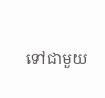ទៅជាមួយ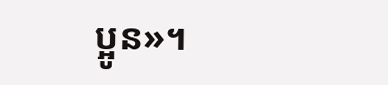ប្អូន»។